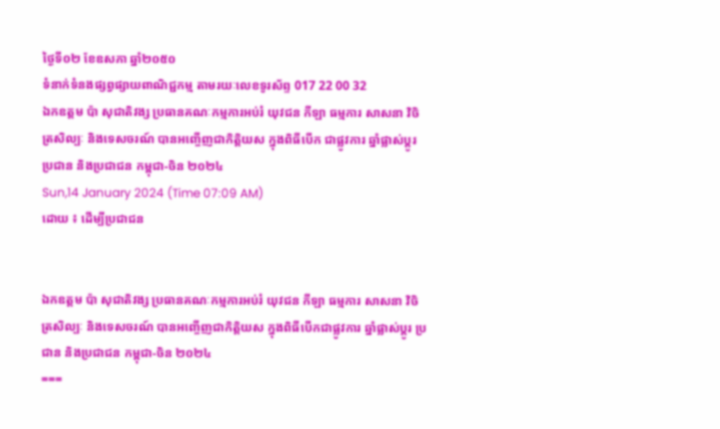ថ្ងៃទី០២ ខែឧសភា ឆ្នាំ២០៥០
ទំនាក់ទំនងផ្សព្វផ្សាយពាណិជ្ជកម្ម តាមរយៈលេខទូរស័ព្ទ 017 22 00 32
ឯកឧត្តម ប៉ា សុជាតិវង្ស ប្រធានគណៈកម្មការអប់រំ យុវជន កីឡា ធម្មការ សាសនា វិចិត្រសិល្បៈ និងទេសចរណ៍ បានអញ្ចើញជាកិត្តិយស ក្នុងពិធីបើក ជាផ្លូវការ ឆ្នាំផ្លាស់ប្តូរ ប្រជាន និងប្រជាជន កម្ពុជា-ចិន ២០២៤
Sun,14 January 2024 (Time 07:09 AM)
ដោយ ៖ ដើម្បីប្រជាជន


ឯកឧត្តម ប៉ា សុជាតិវង្ស ប្រធានគណៈកម្មការអប់រំ យុវជន កីឡា ធម្មការ សាសនា វិចិត្រសិល្បៈ និងទេសចរណ៍ បានអញ្ចើញជាកិត្តិយស ក្នុងពិធីបើកជាផ្លូវការ ឆ្នាំផ្លាស់ប្តូរ ប្រជាន និងប្រជាជន កម្ពុជា-ចិន ២០២៤
===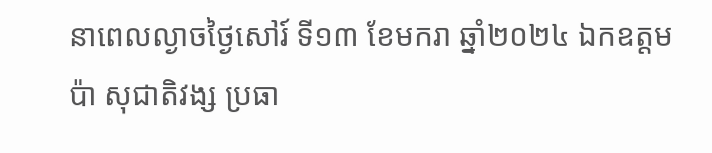នាពេលល្ងាចថ្ងៃសៅរ៍ ទី១៣ ខែមករា ឆ្នាំ២០២៤ ឯកឧត្តម ប៉ា សុជាតិវង្ស ប្រធា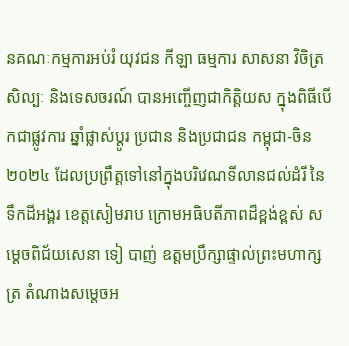នគណៈកម្មការអប់រំ យុវជន កីឡា ធម្មការ សាសនា វិចិត្រសិល្បៈ និងទេសចរណ៍ បានអញ្ចើញជាកិត្តិយស ក្នុងពិធីបើកជាផ្លូវការ ឆ្នាំផ្លាស់ប្តូរ ប្រជាន និងប្រជាជន កម្ពុជា-ចិន ២០២៤ ដែលប្រព្រឹត្តទៅនៅក្នុងបរិវេណទីលានជល់ដំរី នៃទឹកដីអង្គរ ខេត្តសៀមរាប ក្រោមអធិបតីភាពដ៏ខ្ពង់ខ្ពស់ សម្តេចពិជ័យសេនា ទៀ បាញ់ ឧត្តមប្រឹក្សាផ្ទាល់ព្រះមហាក្សត្រ តំណាងសម្តេចអ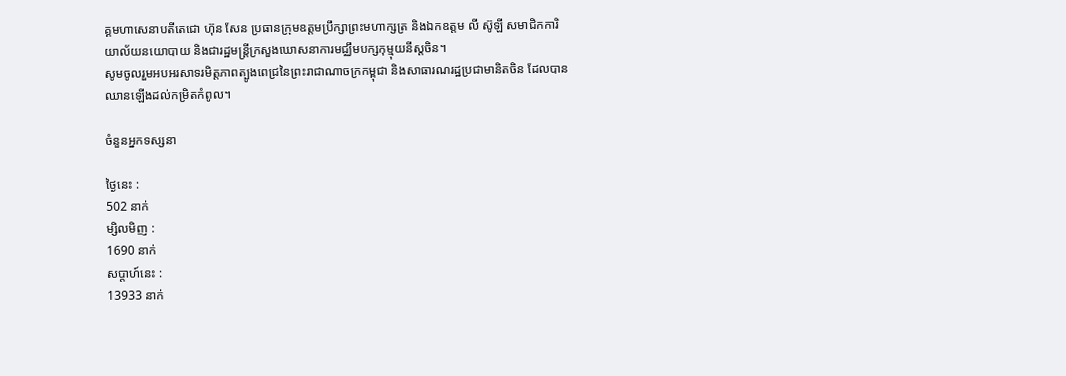គ្គមហាសេនាបតីតេជោ ហ៊ុន សែន ប្រធានក្រុមឧត្តមប្រឹក្សាព្រះមហាក្សត្រ និងឯកឧត្តម លី ស៊ូឡី សមាជិកការិយាល័យនយោបាយ និងជារដ្ឋមន្រ្តីក្រសួងឃោសនាការមជ្ឈឹមបក្សកុម្មុយនីស្តចិន។
សូមចូលរួមអបអរសាទរមិត្តភាពត្បូងពេជ្រនៃព្រះរាជាណាចក្រកម្ពុជា និងសាធារណរដ្ឋប្រជាមានិតចិន ដែលបានឈានឡើងដល់កម្រិតកំពូល។

ចំនួនអ្នកទស្សនា

ថ្ងៃនេះ :
502 នាក់
ម្សិលមិញ :
1690 នាក់
សប្តាហ៍នេះ :
13933 នាក់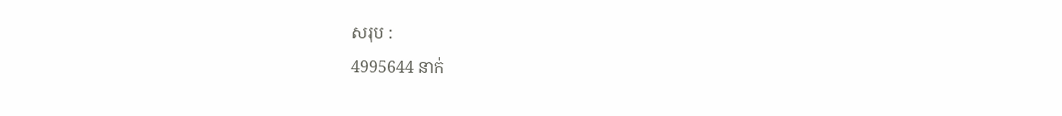សរុប :
4995644 នាក់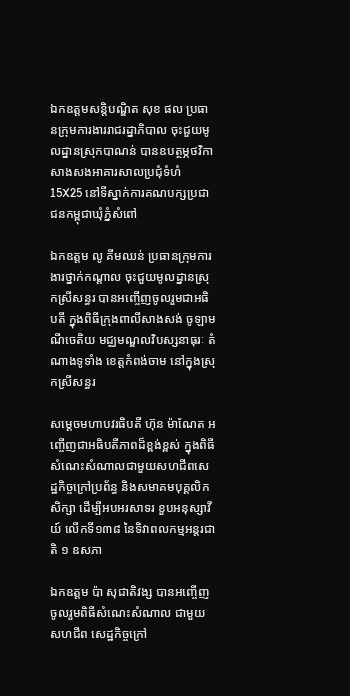ឯកឧត្ដមសន្តិបណ្ឌិត សុខ ផល ប្រធានក្រុមការងាររាជរដ្នាភិបាល ចុះជួយមូលដ្នានស្រុកបាណន់ បានឧបត្ថម្ភថវិកា សាងសងអាគារសាលប្រជុំទំហំ 15X25 នៅទីស្នាក់ការគណបក្សប្រជាជនកម្ពុជាឃុំភ្នំសំពៅ

ឯកឧត្តម លូ គីមឈន់ ប្រធានក្រុមការងារថ្នាក់កណ្ដាល ចុះជួយមូលដ្នានស្រុកស្រីសន្ធរ បានអញ្ចើញចូលរួមជាអធិបតី ក្នុងពិធីក្រុងពាលីសាងសង់ ចូឡាមណីចេតិយ មជ្ឈមណ្ឌលវិបស្សនាធុរៈ តំណាងទូទាំង ខេត្តកំពង់ចាម នៅក្នុងស្រុកស្រីសន្ធរ

សម្ដេចមហាបវរធិបតី ហ៊ុន ម៉ាណែត អញ្ចើញជាអធិបតីភាពដ៏ខ្ពង់ខ្ពស់ ក្នុងពិធីសំណេះសំណាលជាមួយសហជីពសេដ្ឋកិច្ចក្រៅប្រព័ន្ធ និងសមាគមបុគ្គលិកសិក្សា ដើម្បីអបអរសាទរ ខួបអនុស្សាវីយ៍ លើកទី១៣៨ នៃទិវាពលកម្មអន្តរជាតិ ១ ឧសភា

ឯកឧត្តម ប៉ា សុជាតិវង្ស បានអញ្ចើញចូលរួមពិធីសំណេះសំណាល ជាមួយសហជីព សេដ្ឋកិច្ចក្រៅ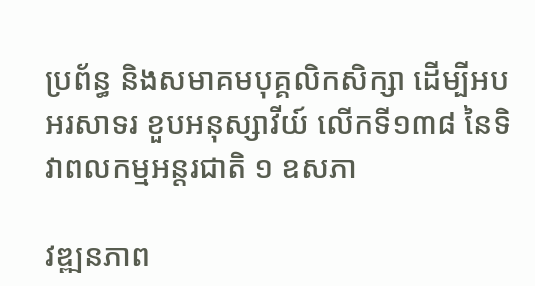ប្រព័ន្ធ និងសមាគមបុគ្គលិកសិក្សា ដើម្បីអបអរសាទរ ខួបអនុស្សាវីយ៍ លើកទី១៣៨ នៃទិវាពលកម្មអន្តរជាតិ ១ ឧសភា

វឌ្ឍនភាព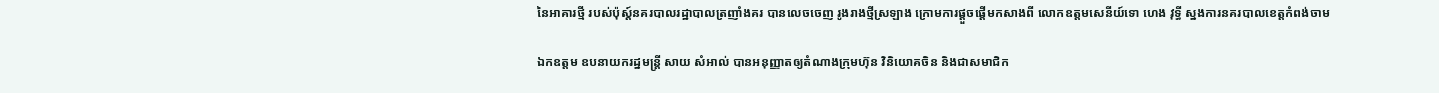នៃអាគារថ្មី របស់ប៉ុស្ត៍នគរបាលរដ្ឋាបាលត្រញាំងគរ បានលេចចេញ រូងរាងថ្មីស្រឡាង ក្រោមការផ្ដួចផ្ដើមកសាងពី លោកឧត្តមសេនីយ៍ទោ ហេង វុទ្ធី ស្នងការនគរបាលខេត្តកំពង់ចាម

ឯកឧត្តម ឧបនាយករដ្នមន្ត្រី សាយ សំអាល់ បានអនុញ្ញាតឲ្យតំណាងក្រុមហ៊ុន វិនិយោគចិន និងជាសមាជិក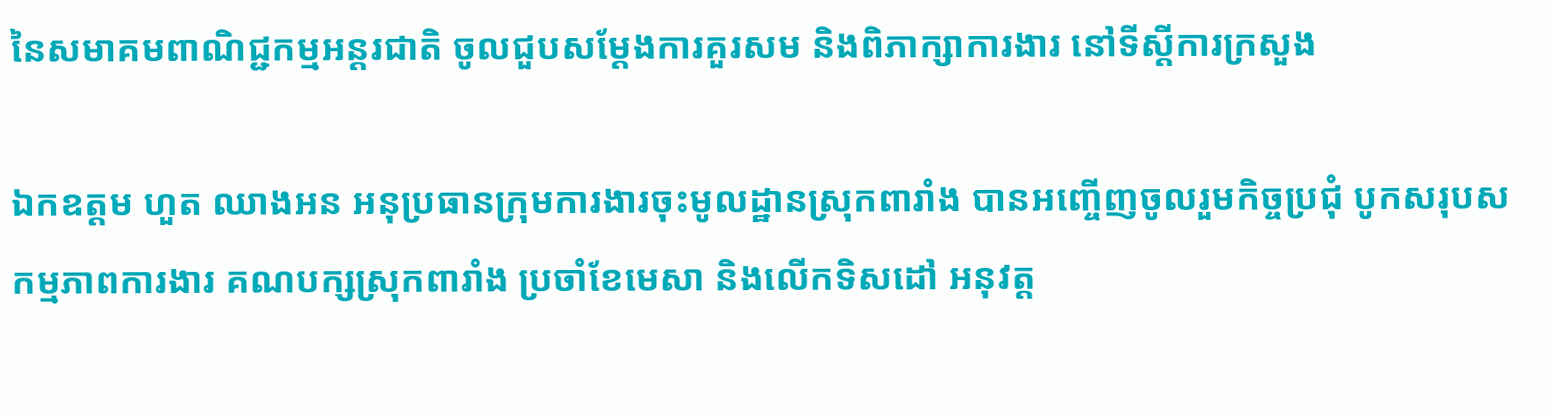នៃសមាគមពាណិជ្ជកម្មអន្តរជាតិ ចូលជួបសម្ដែងការគួរសម និងពិភាក្សាការងារ នៅទីស្ដីការក្រសួង

ឯកឧត្តម ហួត ឈាងអន អនុប្រធានក្រុមការងារចុះមូលដ្ឋានស្រុកពារាំង បានអញ្ចើញចូលរួមកិច្ចប្រជុំ បូកសរុបសកម្មភាពការងារ គណបក្សស្រុកពារាំង ប្រចាំខែមេសា និងលើកទិសដៅ អនុវត្ត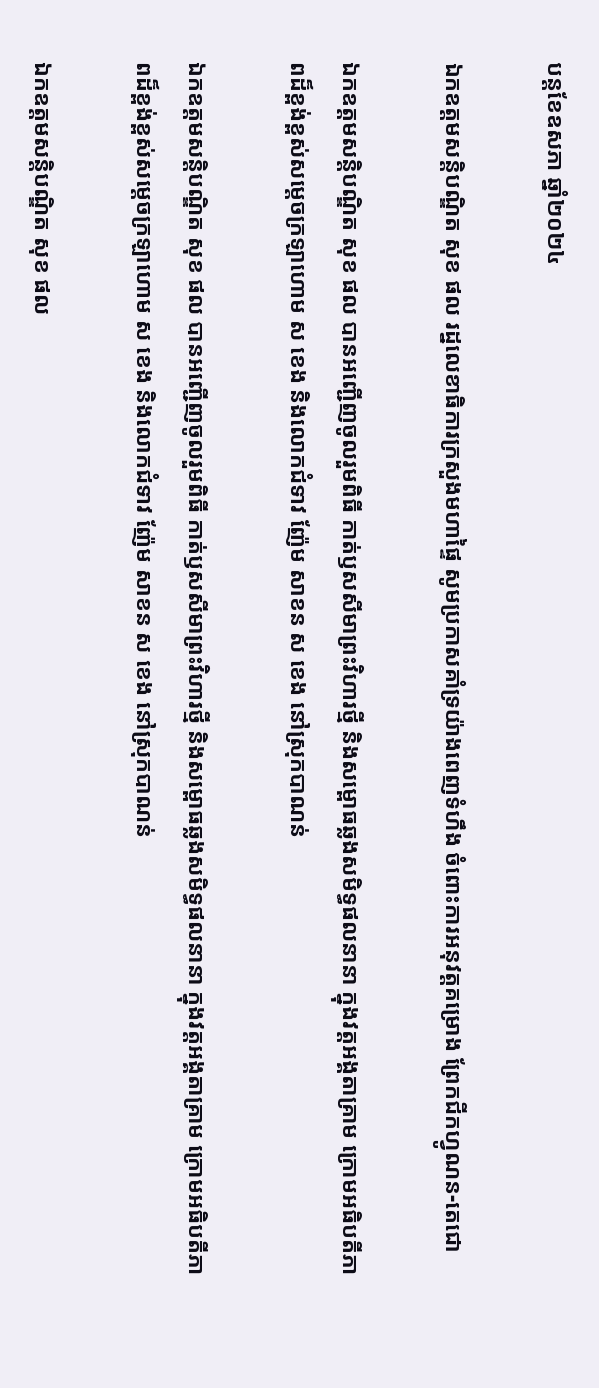បន្តខែឧសភា ឆ្នាំ២០២៤

ឯកឧត្ដមសន្តិបណ្ឌិត សុខ ផល រដ្នលេខាធិការក្រសួងមហាផ្ទៃ សូមប្រកាសគាំទ្រយ៉ាងពេញទំហឹង ចំពោះការអនុវត្តគម្រោង ព្រែកជីកហ្វូណន-តេជោ

ឯកឧត្ដមសន្តិបណ្ឌិត សុខ ផល បានអញ្ជើញចូលរួមពិធី កាត់ឫសសីមាព្រះវិហារថ្មី និងសម្ពោធឆ្លងសមិទ្ធផលនានា ក្នុងវត្តអង្គតាគ្រាម ក្រោមអធិបតីភាពដ៏ខ្ពង់ខ្ពស់សម្ដេចក្រឡាហោម ស ខេង និងលោកជំទាវ ញ៉ែម សាខន ស ខេង នៅស្រុកបាណន់

ឯកឧត្ដមសន្តិបណ្ឌិត សុខ ផល បានអញ្ជើញចូលរួមពិធី កាត់ឫសសីមាព្រះវិហារថ្មី និងសម្ពោធឆ្លងសមិទ្ធផលនានា ក្នុងវត្តអង្គតាគ្រាម ក្រោមអធិបតីភាពដ៏ខ្ពង់ខ្ពស់សម្ដេចក្រឡាហោម ស ខេង និងលោកជំទាវ ញ៉ែម សាខន ស ខេង នៅស្រុកបាណន់

ឯកឧត្ដមសន្តិបណ្ឌិត សុខ ផល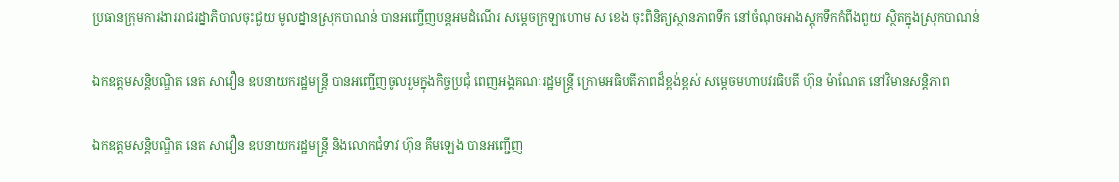ប្រធានក្រុមការងាររាជរដ្នាភិបាលចុះជួយ មូលដ្នានស្រុកបាណន់ បានអញ្ចើញបន្តអមដំណើរ សម្ដេចក្រឡាហោម ស ខេង ចុះពិនិត្យស្ថានភាពទឹក នៅចំណុចអាងស្ដុកទឹកកំពីងពួយ ស្ថិតក្នុងស្រុកបាណន់

ឯកឧត្តមសន្តិបណ្ឌិត នេត សាវឿន ឧបនាយករដ្ឋមន្រ្តី បានអញ្ជើញចូលរួមក្នុងកិច្ចប្រជុំ ពេញអង្គគណៈរដ្ឋមន្រ្តី ក្រោមអធិបតីភាពដ៏ខ្ពង់ខ្ពស់ សម្តេចមហាបវរធិបតី ហ៊ុន ម៉ាណែត នៅវិមានសន្តិភាព

ឯកឧត្តមសន្តិបណ្ឌិត នេត សាវឿន ឧបនាយករដ្ឋមន្រ្តី និងលោកជំទាវ ហ៊ុន គឹមឡេង បានអញ្ជើញ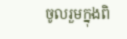ចូលរួមក្នុងពិ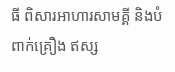ធី ពិសារអាហារសាមគ្គី និងបំពាក់គ្រឿង ឥស្ស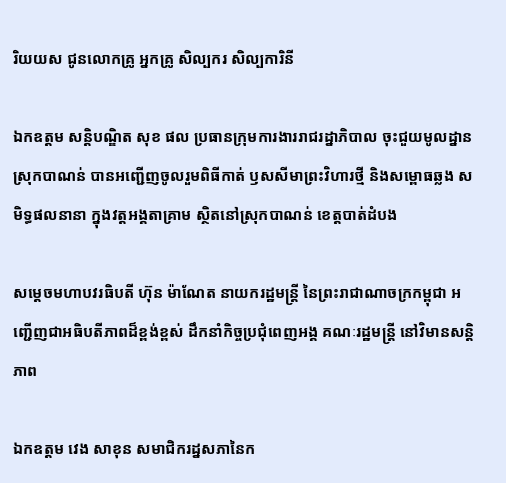រិយយស ជូនលោកគ្រូ អ្នកគ្រូ សិល្បករ សិល្បការិនី

ឯកឧត្ដម សន្តិបណ្ឌិត សុខ ផល ប្រធានក្រុមការងាររាជរដ្នាភិបាល ចុះជួយមូលដ្នានស្រុកបាណន់ បានអញ្ជើញចូលរួមពិធីកាត់ ឫសសីមាព្រះវិហារថ្មី និងសម្ពោធឆ្លង សមិទ្ធផលនានា ក្នុងវត្តអង្គតាគ្រាម ស្ថិតនៅស្រុកបាណន់ ខេត្តបាត់ដំបង

សម្តេចមហាបវរធិបតី ហ៊ុន ម៉ាណែត នាយករដ្ឋមន្ត្រី នៃព្រះរាជាណាចក្រកម្ពុជា អញ្ជើញជាអធិបតីភាពដ៏ខ្ពង់ខ្ពស់ ដឹកនាំកិច្ចប្រជុំពេញអង្គ គណៈរដ្ឋមន្ត្រី នៅវិមានសន្តិភាព

ឯកឧត្តម វេង សាខុន សមាជិករដ្នសភានៃក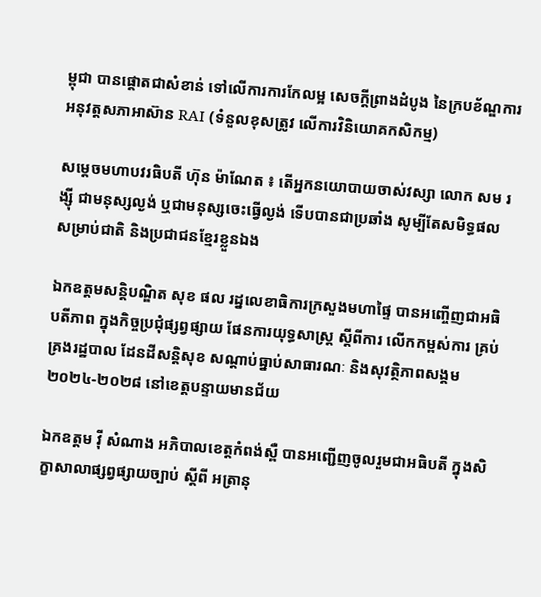ម្ពុជា បានផ្តោតជាសំខាន់ ទៅលើការការកែលម្អ សេចក្តីព្រាងដំបូង នៃក្របខ័ណ្ឌការអនុវត្តសភាអាស៊ាន RAI (ទំនួលខុសត្រូវ លើការវិនិយោគកសិកម្ម)

សម្ដេចមហាបវរធិបតី ហ៊ុន ម៉ាណែត ៖ តើអ្នកនយោបាយចាស់វស្សា លោក សម រង្ស៊ី ជាមនុស្សល្ងង់ ឬជាមនុស្សចេះធ្វើល្ងង់ ទើបបានជាប្រឆាំង សូម្បីតែសមិទ្ធផល សម្រាប់ជាតិ និងប្រជាជនខ្មែរខ្លួនឯង

ឯកឧត្ដមសន្តិបណ្ឌិត សុខ ផល រដ្នលេខាធិការក្រសួងមហាផ្ទៃ បានអញ្ចើញជាអធិបតីភាព ក្នុងកិច្ចប្រជុំផ្សព្វផ្សាយ ផែនការយុទ្ធសាស្រ្ត ស្ដីពីការ លើកកម្ពស់ការ គ្រប់គ្រងរដ្ឋបាល ដែនដីសន្តិសុខ សណ្ដាប់ធ្នាប់សាធារណៈ និងសុវត្ថិភាពសង្គម ២០២៤-២០២៨ នៅខេត្តបន្ទាយមានជ័យ

ឯកឧត្តម វ៉ី សំណាង អភិបាលខេត្តកំពង់ស្ពឺ បានអញ្ជើញចូលរួមជាអធិបតី ក្នុងសិក្ខាសាលាផ្សព្វផ្សាយច្បាប់ ស្ដីពី អត្រានុ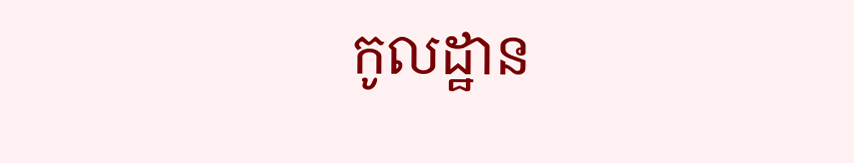កូលដ្ឋាន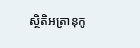ស្ថិតិអត្រានុកូ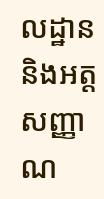លដ្ឋាន និងអត្តសញ្ញាណ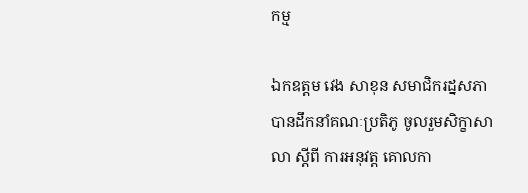កម្ម

ឯកឧត្តម វេង សាខុន សមាជិករដ្នសភា បានដឹកនាំគណៈប្រតិភូ ចូលរួមសិក្ខាសាលា ស្តីពី ការអនុវត្ត គោលកា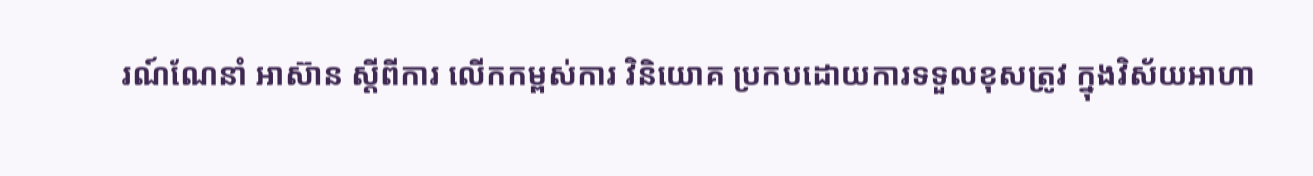រណ៍ណែនាំ អាស៊ាន ស្តីពីការ លើកកម្ពស់ការ វិនិយោគ ប្រកបដោយការទទួលខុសត្រូវ ក្នុងវិស័យអាហា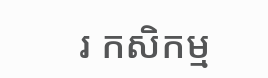រ កសិកម្ម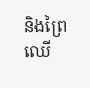និងព្រៃឈើ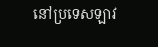នៅប្រទេសឡាវ